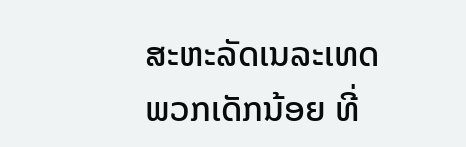ສະຫະລັດເນລະເທດ ພວກເດັກນ້ອຍ ທີ່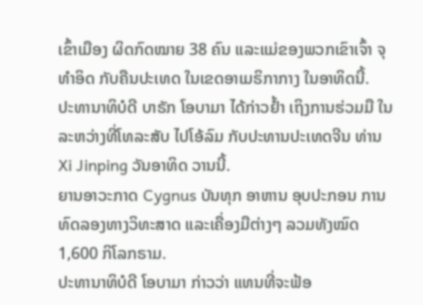ເຂົ້າເມືອງ ຜິດກົດໝາຍ 38 ຄົນ ແລະແມ່ຂອງພວກເຂົາເຈົ້າ ຈຸທຳອິດ ກັບຄືນປະເທດ ໃນເຂດອາເມຣິກາກາງ ໃນອາທິດນີ້.
ປະທານາທິບໍດີ ບາຣັກ ໂອບາມາ ໄດ້ກ່າວຢ້ຳ ເຖິງການຮ່ວມມື ໃນລະຫວ່າງທີ່ໂທລະສັບ ໄປໂອ້ລົມ ກັບປະທານປະເທດຈີນ ທ່ານ Xi Jinping ວັນອາທິດ ວານນີ້.
ຍານອາວະກາດ Cygnus ບັນທຸກ ອາຫານ ອຸບປະກອນ ການທົດລອງທາງວິທະສາດ ແລະເຄື່ອງມືຕ່າງໆ ລວມທັງໝົດ 1,600 ກິໂລກຣາມ.
ປະທານາທິບໍດີ ໂອບາມາ ກ່າວວ່າ ແທນທີ່ຈະຟ້ອ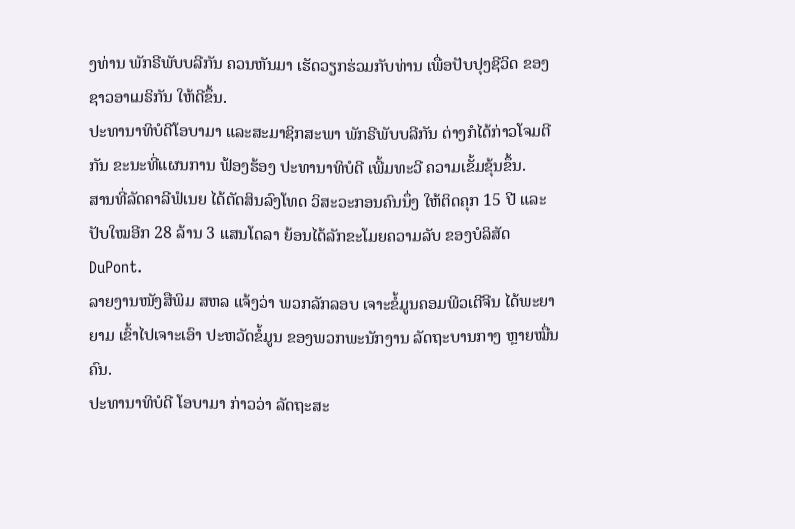ງທ່ານ ພັກຣີພັບບລີກັນ ຄວນຫັນມາ ເຮັດວຽກຮ່ວມກັບທ່ານ ເພື່ອປັບປຸງຊີວິດ ຂອງຊາວອາເມຣິກັນ ໃຫ້ດີຂຶ້ນ.
ປະທານາທິບໍດີໂອບາມາ ແລະສະມາຊິກສະພາ ພັກຣີພັບບລີກັນ ຕ່າງກໍໄດ້ກ່າວໂຈມຕີກັນ ຂະນະທີ່ແຜນການ ຟ້ອງຮ້ອງ ປະທານາທິບໍດີ ເພີ້ມທະວີ ຄວາມເຂັ້ມຂຸ້ນຂຶ້ນ.
ສານທີ່ລັດຄາລີຟໍເນຍ ໄດ້ຕັດສິນລົງໂທດ ວິສະວະກອນຄົນນຶ່ງ ໃຫ້ຕິດຄຸກ 15 ປີ ແລະປັບໃໝອີກ 28 ລ້ານ 3 ແສນໂດລາ ຍ້ອນໄດ້ລັກຂະໂມຍຄວາມລັບ ຂອງບໍລິສັດ DuPont.
ລາຍງານໜັງສືພິມ ສຫລ ແຈ້ງວ່າ ພວກລັກລອບ ເຈາະຂໍ້ມູນຄອມພີວເຕີຈີນ ໄດ້ພະຍາຍາມ ເຂົ້າໄປເຈາະເອົາ ປະຫວັດຂໍ້ມູນ ຂອງພວກພະນັກງານ ລັດຖະບານກາງ ຫຼາຍໝື່ນຄົນ.
ປະທານາທິບໍດີ ໂອບາມາ ກ່າວວ່າ ລັດຖະສະ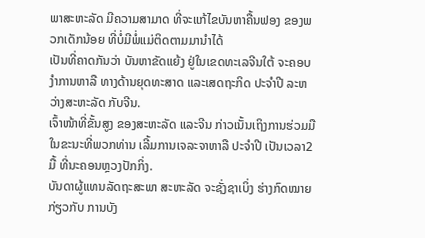ພາສະຫະລັດ ມີຄວາມສາມາດ ທີ່ຈະແກ້ໄຂບັນຫາຄື້ນຟອງ ຂອງພວກເດັກນ້ອຍ ທີ່ບໍ່ມີພໍ່ແມ່ຕິດຕາມມານຳໄດ້
ເປັນທີ່ຄາດກັນວ່າ ບັນຫາຂັດແຍ້ງ ຢູ່ໃນເຂດທະເລຈີນໃຕ້ ຈະຄອບງຳການຫາລື ທາງດ້ານຍຸດທະສາດ ແລະເສດຖະກິດ ປະຈຳປີ ລະຫວ່າງສະຫະລັດ ກັບຈີນ.
ເຈົ້າໜ້າທີ່ຂັ້ນສູງ ຂອງສະຫະລັດ ແລະຈີນ ກ່າວເນັ້ນເຖິງການຮ່ວມມື ໃນຂະນະທີ່ພວກທ່ານ ເລີ້ມການເຈລະຈາຫາລື ປະຈຳປີ ເປັນເວລາ2 ມື້ ທີ່ນະຄອນຫຼວງປັກກິ່ງ.
ບັນດາຜູ້ແທນລັດຖະສະພາ ສະຫະລັດ ຈະຊັ່ງຊາເບິ່ງ ຮ່າງກົດໝາຍ ກ່ຽວກັບ ການບັງ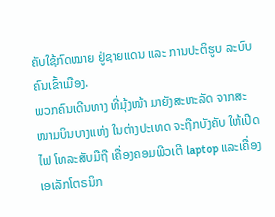ຄັບໃຊ້ກົດໝາຍ ຢູ່ຊາຍແດນ ແລະ ການປະຕິຮູບ ລະບົບຄົນເຂົ້າເມືອງ.
ພວກຄົນເດີນທາງ ທີ່ມຸ້ງໜ້າ ມາຍັງສະຫະລັດ ຈາກສະໜາມບິນບາງແຫ່ງ ໃນຕ່າງປະເທດ ຈະຖືກບັງຄັບ ໃຫ້ເປີດໄຟ ໂທລະສັບມືຖື ເຄື່ອງຄອມພີວເຕີ laptop ແລະເຄື່ອງເອເລັກໂຕຣນິກ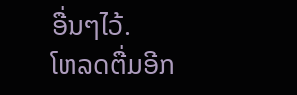ອື່ນໆໄວ້.
ໂຫລດຕື່ມອີກ